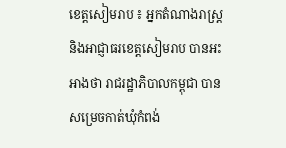ខេត្តសៀមរាប ៖ អ្នកតំណាងរាស្ត្រ និងអាជ្ញាធរខេត្តសៀមរាប បានអះអាងថា រាជរដ្ឋាភិបាលកម្ពុជា បានសម្រេចកាត់ឃុំកំពង់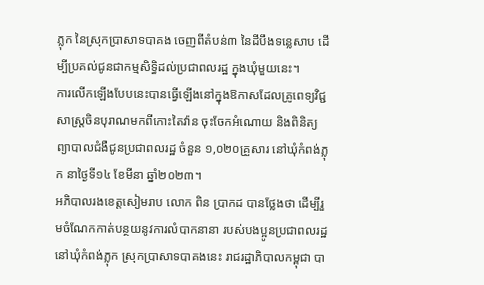ភ្លុក នៃស្រុកប្រាសាទបាគង ចេញពីតំបន់៣ នៃដីបឹងទន្លេសាប ដើម្បីប្រគល់ជូនជាកម្មសិទ្ធិដល់ប្រជាពលរដ្ឋ ក្នុងឃុំមួយនេះ។
ការលើកឡើងបែបនេះបានធ្វើឡើងនៅក្នុងឱកាសដែលគ្រូពេទ្យវិជ្ជសាស្ត្រចិនបុរាណមកពីកោះតៃវ៉ាន ចុះចែកអំណោយ និងពិនិត្យព្យាបាលជំងឺជូនប្រជាពលរដ្ឋ ចំនួន ១,០២០គ្រួសារ នៅឃុំកំពង់ភ្លុក នាថ្ងៃទី១៤ ខែមីនា ឆ្នាំ២០២៣។
អភិបាលរងខេត្តសៀមរាប លោក ពិន ប្រាកដ បានថ្លែងថា ដើម្បីរួមចំណែកកាត់បន្ថយនូវការលំបាកនានា របស់បងប្អូនប្រជាពលរដ្ឋនៅឃុំកំពង់ភ្លុក ស្រុកប្រាសាទបាគងនេះ រាជរដ្ឋាភិបាលកម្ពុជា បា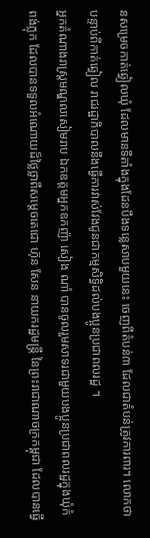នសម្រេចកាត់ឆ្វៀលឃុំ ដែលមានទីតាំងក្នុងដែនបឹងទន្លេសាបមួយនេះ ចេញពីតំបន់៣ ដែលជាតំបន់ត្រូវការពារ។ លោកថា បន្ទាប់ពីកាត់ឆ្វៀល រាជរដ្ឋាភិបាលនឹងធ្វើការវាស់វែងជូនជាកម្មសិទ្ធិដល់បងប្អូនប្រជាពលរដ្ឋ ។
អ្នកតំណាងរាស្ត្រមណ្ឌលសៀមរាប ឯកឧត្តមអ្នកឧកញ៉ា សៀង ណាំ បានចូលរួមសាទរជាមួយបងប្អូនប្រជាពលរដ្ឋក្នុងឃុំកំពង់ភ្លុក ដែលបានទទួលអំណោយដ៏ថ្លៃថ្លាពីសម្តេចតេជោ ហ៊ុន សែន នាយករដ្ឋមន្ត្រី នៃព្រះរាជាណាចក្រកម្ពុជា ដែលបានធ្វើ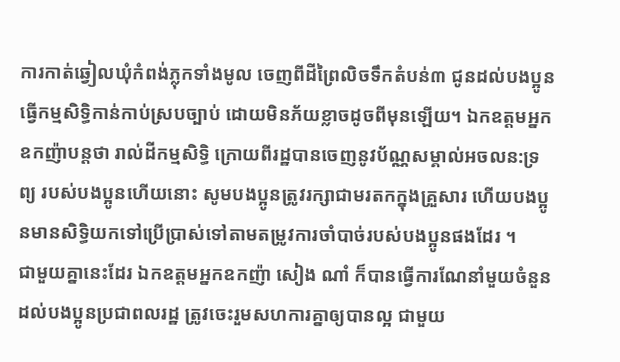ការកាត់ឆ្វៀលឃុំកំពង់ភ្លុកទាំងមូល ចេញពីដីព្រៃលិចទឹកតំបន់៣ ជូនដល់បងប្អូនធ្វើកម្មសិទ្ធិកាន់កាប់ស្របច្បាប់ ដោយមិនភ័យខ្លាចដូចពីមុនឡើយ។ ឯកឧត្តមអ្នកឧកញ៉ាបន្តថា រាល់ដីកម្មសិទ្ធិ ក្រោយពីរដ្ឋបានចេញនូវប័ណ្ណសម្គាល់អចលន:ទ្រព្យ របស់បងប្អូនហើយនោះ សូមបងប្អូនត្រូវរក្សាជាមរតកក្នុងគ្រួសារ ហើយបងប្អូនមានសិទ្ធិយកទៅប្រើប្រាស់ទៅតាមតម្រូវការចាំបាច់របស់បងប្អូនផងដែរ ។
ជាមួយគ្នានេះដែរ ឯកឧត្តមអ្នកឧកញ៉ា សៀង ណាំ ក៏បានធ្វើការណែនាំមួយចំនួន ដល់បងប្អូនប្រជាពលរដ្ឋ ត្រូវចេះរួមសហការគ្នាឲ្យបានល្អ ជាមួយ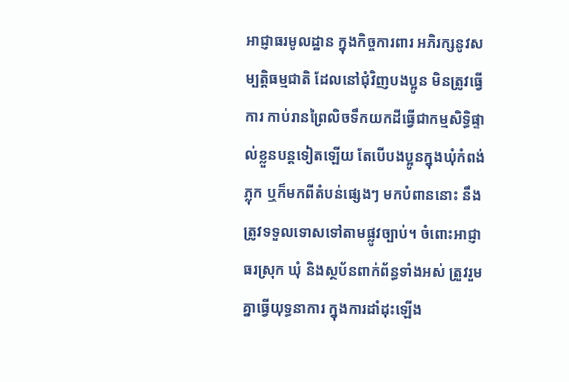អាជ្ញាធរមូលដ្ឋាន ក្នុងកិច្ចការពារ អភិរក្សនូវសម្បត្តិធម្មជាតិ ដែលនៅជុំវិញបងប្អូន មិនត្រូវធ្វើការ កាប់រានព្រៃលិចទឹកយកដីធ្វើជាកម្មសិទ្ធិផ្ទាល់ខ្លួនបន្តទៀតឡើយ តែបើបងប្អូនក្នុងឃុំកំពង់ភ្លុក ឬក៏មកពីតំបន់ផ្សេងៗ មកបំពាននោះ នឹងត្រូវទទួលទោសទៅតាមផ្លូវច្បាប់។ ចំពោះអាជ្ញាធរស្រុក ឃុំ និងស្ថប័នពាក់ព័ន្ធទាំងអស់ ត្រួវរួមគ្នាធ្វើយុទ្ធនាការ ក្នុងការដាំដុះឡើង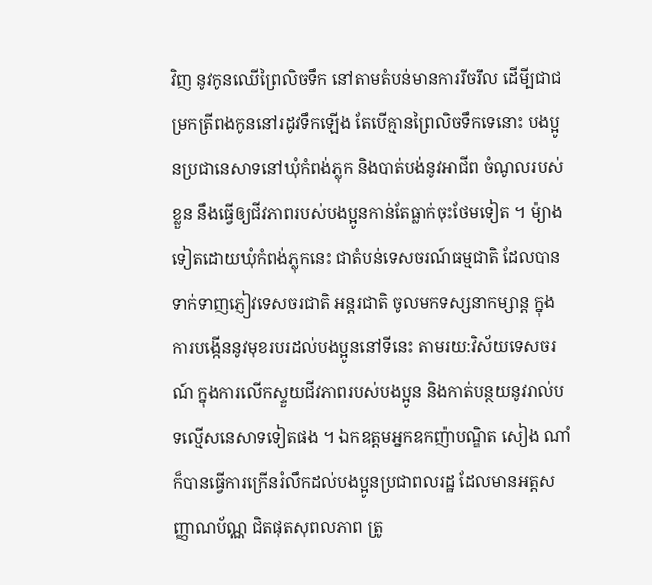វិញ នូវកូនឈើព្រៃលិចទឹក នៅតាមតំបន់មានការរីចរឹល ដើមី្បជាជម្រកត្រីពងកូននៅរដូវទឹកឡើង តែបើគ្មានព្រៃលិចទឹកទេនោះ បងប្អូនប្រជានេសាទនៅឃុំកំពង់ភ្លុក និងបាត់បង់នូវអាជីព ចំណូលរបស់ខ្លួន នឹងធ្វើឲ្យជីវភាពរបស់បងប្អូនកាន់តែធ្លាក់ចុះថែមទៀត ។ ម៉្យាងទៀតដោយឃុំកំពង់ភ្លុកនេះ ជាតំបន់ទេសចរណ៍ធម្មជាតិ ដែលបានទាក់ទាញភ្ញៀវទេសចរជាតិ អន្តរជាតិ ចូលមកទស្សនាកម្សាន្ត ក្នុងការបង្កើននូវមុខរបរដល់បងប្អូននៅទីនេះ តាមរយ:វិស័យទេសចរណ៍ ក្នុងការលើកស្ទួយជីវភាពរបស់បងប្អូន និងកាត់បន្ថយនូវរាល់បទល្មើសនេសាទទៀតផង ។ ឯកឧត្តមអ្នកឧកញ៉ាបណ្ឌិត សៀង ណាំ ក៏បានធ្វើការក្រើនរំលឹកដល់បងប្អូនប្រជាពលរដ្ឋ ដែលមានអត្តសញ្ញាណប័ណ្ណ ជិតផុតសុពលភាព ត្រូ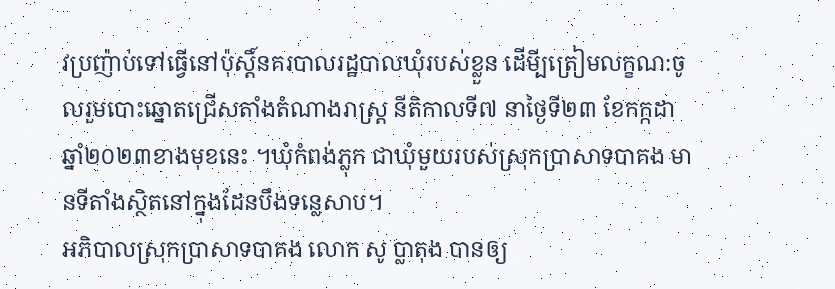វប្រញ៉ាប់ទៅធ្វើនៅប៉ុស្តិ៍នគរបាលរដ្ឋបាលឃុំរបស់ខ្លួន ដើមី្បត្រៀមលក្ខណ:ចូលរួមបោះឆ្នោតជ្រើសតាំងតំណាងរាស្ត្រ នីតិកាលទី៧ នាថ្ងៃទី២៣ ខែកក្កដា ឆ្នាំ២០២៣ខាងមុខនេះ ។ឃុំកំពង់ភ្លុក ជាឃុំមួយរបស់ស្រុកប្រាសាទបាគង មានទីតាំងស្ថិតនៅក្នុងដែនបឹងទន្លេសាប។
អភិបាលស្រុកប្រាសាទបាគង លោក សូ ប្លាតុង បានឲ្យ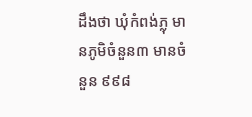ដឹងថា ឃុំកំពង់ភ្លុ មានភូមិចំនួន៣ មានចំនួន ៩៩៨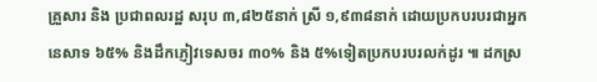គ្រួសារ និង ប្រជាពលរដ្ឋ សរុប ៣,៨២៥នាក់ ស្រី ១,៩៣៨នាក់ ដោយប្រកបរបរជាអ្នកនេសាទ ៦៥% និងដឹកភ្ញៀវទេសចរ ៣០% និង ៥%ទៀតប្រកបរបរលក់ដូរ ៕ ដកស្រ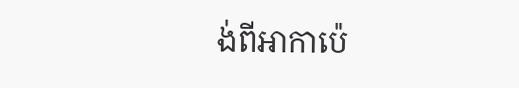ង់ពីអាកាប៉េ